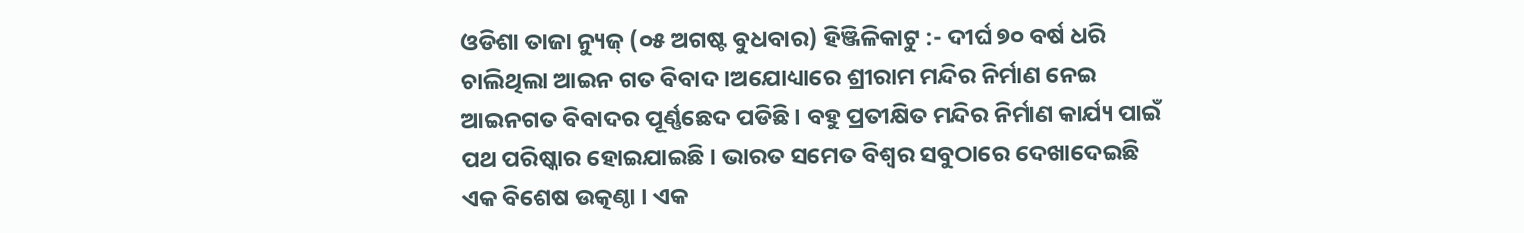ଓଡିଶା ତାଜା ନ୍ୟୁଜ୍ (୦୫ ଅଗଷ୍ଟ ବୁଧବାର) ହିଞ୍ଜିଳିକାଟୁ :- ଦୀର୍ଘ ୭୦ ବର୍ଷ ଧରି ଚାଲିଥିଲା ଆଇନ ଗତ ବିବାଦ।ଅଯୋଧ୍ୟାରେ ଶ୍ରୀରାମ ମନ୍ଦିର ନିର୍ମାଣ ନେଇ ଆଇନଗତ ବିବାଦର ପୂର୍ଣ୍ଣଛେଦ ପଡିଛି । ବହୁ ପ୍ରତୀକ୍ଷିତ ମନ୍ଦିର ନିର୍ମାଣ କାର୍ଯ୍ୟ ପାଇଁ ପଥ ପରିଷ୍କାର ହୋଇଯାଇଛି । ଭାରତ ସମେତ ବିଶ୍ୱର ସବୁଠାରେ ଦେଖାଦେଇଛି ଏକ ବିଶେଷ ଉତ୍କଣ୍ଠା । ଏକ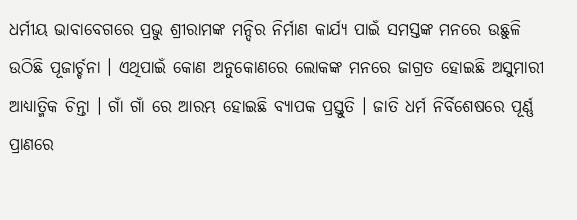ଧର୍ମୀୟ ଭାବାବେଗରେ ପ୍ରଭୁ ଶ୍ରୀରାମଙ୍କ ମନ୍ଦିର ନିର୍ମାଣ କାର୍ଯ୍ୟ ପାଇଁ ସମସ୍ତଙ୍କ ମନରେ ଉଛୁଳି ଉଠିଛି ପୂଜାର୍ଚ୍ଚନା । ଏଥିପାଇଁ କୋଣ ଅନୁକୋଣରେ ଲୋକଙ୍କ ମନରେ ଜାଗ୍ରତ ହୋଇଛି ଅସୁମାରୀ ଆଧ୍ୟାତ୍ମିକ ଚିନ୍ତା । ଗାଁ ଗାଁ ରେ ଆରମ୍ଭ ହୋଇଛି ବ୍ୟାପକ ପ୍ରସ୍ତୁତି । ଜାତି ଧର୍ମ ନିର୍ବିଶେଷରେ ପୂର୍ଣ୍ଣ ପ୍ରାଣରେ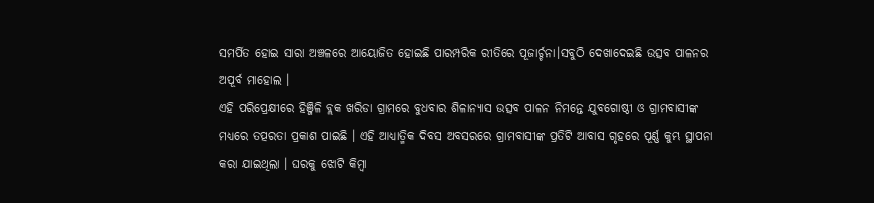ସମର୍ପିତ ହୋଇ ସାରା ଅଞ୍ଚଳରେ ଆୟୋଜିତ ହୋଇଛି ପାରମ୍ପରିକ ରୀତିରେ ପୂଜାର୍ଚ୍ଚନା।ସବୁଠି ଦେଖାଦେଇଛି ଉତ୍ସବ ପାଳନର ଅପୂର୍ବ ମାହୋଲ ।
ଏହି ପରିପ୍ରେକ୍ଷୀରେ ହିଞ୍ଜିଳି ବ୍ଲକ ଖରିଡା ଗ୍ରାମରେ ବୁଧବାର ଶିଳାନ୍ୟାସ ଉତ୍ସବ ପାଳନ ନିମନ୍ତେ ଯୁବଗୋଷ୍ଠୀ ଓ ଗ୍ରାମବାସୀଙ୍କ ମଧ୍ୟରେ ତତ୍ପରତା ପ୍ରକାଶ ପାଇଛି । ଏହି ଆଧ୍ୟାତ୍ମିକ ଦିବସ ଅବସରରେ ଗ୍ରାମବାସୀଙ୍କ ପ୍ରତିଟି ଆବାସ ଗୃହରେ ପୂର୍ଣ୍ଣ କୁମ୍ଭ ସ୍ଥାପନା କରା ଯାଇଥିଲା । ଘରକୁ ଝୋଟି କିମ୍ବା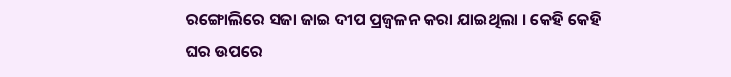ରଙ୍ଗୋଲିରେ ସଜା ଜାଇ ଦୀପ ପ୍ରଜ୍ବଳନ କରା ଯାଇଥିଲା । କେହି କେହି ଘର ଉପରେ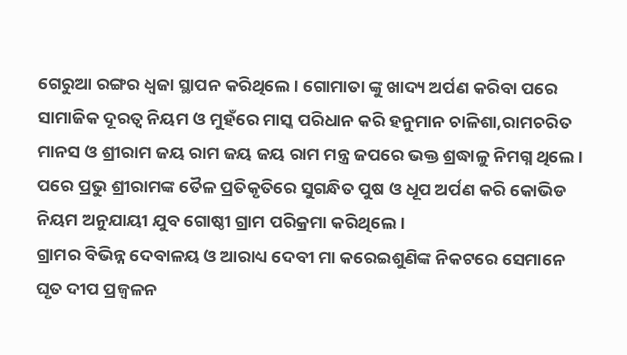ଗେରୁଆ ରଙ୍ଗର ଧ୍ବଜା ସ୍ଥାପନ କରିଥିଲେ । ଗୋମାତା ଙ୍କୁ ଖାଦ୍ୟ ଅର୍ପଣ କରିବା ପରେ ସାମାଜିକ ଦୂରତ୍ୱ ନିୟମ ଓ ମୁହଁରେ ମାସ୍କ ପରିଧାନ କରି ହନୁମାନ ଚାଳିଶା,ରାମଚରିତ ମାନସ ଓ ଶ୍ରୀରାମ ଜୟ ରାମ ଜୟ ଜୟ ରାମ ମନ୍ତ୍ର ଜପରେ ଭକ୍ତ ଶ୍ରଦ୍ଧାଳୁ ନିମଗ୍ନ ଥିଲେ । ପରେ ପ୍ରଭୁ ଶ୍ରୀରାମଙ୍କ ତୈଳ ପ୍ରତିକୃତିରେ ସୁଗନ୍ଧିତ ପୁଷ ଓ ଧୂପ ଅର୍ପଣ କରି କୋଭିଡ ନିୟମ ଅନୁଯାୟୀ ଯୁବ ଗୋଷ୍ଠୀ ଗ୍ରାମ ପରିକ୍ରମା କରିଥିଲେ ।
ଗ୍ରାମର ବିଭିନ୍ନ ଦେବାଳୟ ଓ ଆରାଧ୍ୟ ଦେବୀ ମା କରେଇଶୁଣିଙ୍କ ନିକଟରେ ସେମାନେ ଘୃତ ଦୀପ ପ୍ରଜ୍ବଳନ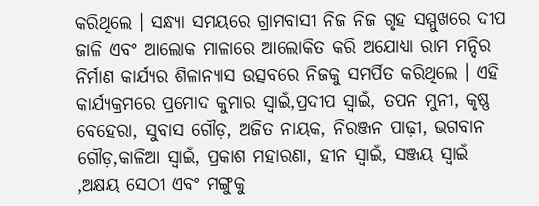କରିଥିଲେ । ସନ୍ଧ୍ୟା ସମୟରେ ଗ୍ରାମବାସୀ ନିଜ ନିଜ ଗୃହ ସମ୍ମୁଖରେ ଦୀପ ଜାଳି ଏବଂ ଆଲୋକ ମାଳାରେ ଆଲୋକିତ କରି ଅଯୋଧ୍ୟା ରାମ ମନ୍ଦିର ନିର୍ମାଣ କାର୍ଯ୍ୟର ଶିଳାନ୍ୟାସ ଉତ୍ସବରେ ନିଜକୁ ସମର୍ପିତ କରିଥିଲେ । ଏହି କାର୍ଯ୍ୟକ୍ରମରେ ପ୍ରମୋଦ କୁମାର ସ୍ୱାଇଁ,ପ୍ରଦୀପ ସ୍ୱାଇଁ, ତପନ ମୁନୀ, କୃଷ୍ଣ ବେହେରା, ସୁବାସ ଗୌଡ଼, ଅଜିତ ନାୟକ, ନିରଞ୍ଜନ ପାଢ଼ୀ, ଭଗବାନ ଗୌଡ଼,କାଳିଆ ସ୍ୱାଇଁ, ପ୍ରକାଶ ମହାରଣା, ହୀନ ସ୍ୱାଇଁ, ସଞ୍ଜୟ ସ୍ୱାଇଁ ,ଅକ୍ଷୟ ସେଠୀ ଏବଂ ମଙ୍ଗୁକୁ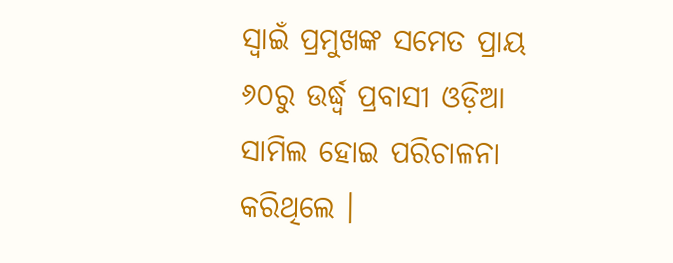ସ୍ୱାଇଁ ପ୍ରମୁଖଙ୍କ ସମେତ ପ୍ରାୟ ୬୦ରୁ ଉର୍ଦ୍ଧ୍ବ ପ୍ରବାସୀ ଓଡ଼ିଆ ସାମିଲ ହୋଇ ପରିଚାଳନା କରିଥିଲେ ।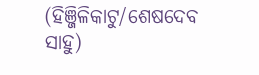(ହିଞ୍ଜିଳିକାଟୁ/ଶେଷଦେବ ସାହୁ)